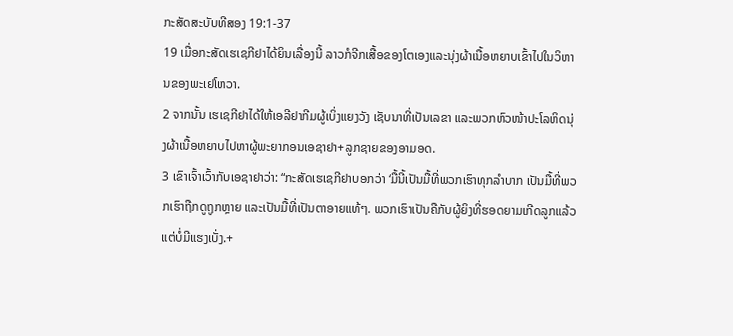ກະສັດສະບັບທີສອງ 19:1-37
19 ເມື່ອກະສັດເຮເຊກີຢາໄດ້ຍິນເລື່ອງນີ້ ລາວກໍຈີກເສື້ອຂອງໂຕເອງແລະນຸ່ງຜ້າເນື້ອຫຍາບເຂົ້າໄປໃນວິຫານຂອງພະເຢໂຫວາ.
2 ຈາກນັ້ນ ເຮເຊກີຢາໄດ້ໃຫ້ເອລີຢາກີມຜູ້ເບິ່ງແຍງວັງ ເຊັບນາທີ່ເປັນເລຂາ ແລະພວກຫົວໜ້າປະໂລຫິດນຸ່ງຜ້າເນື້ອຫຍາບໄປຫາຜູ້ພະຍາກອນເອຊາຢາ+ລູກຊາຍຂອງອາມອດ.
3 ເຂົາເຈົ້າເວົ້າກັບເອຊາຢາວ່າ: “ກະສັດເຮເຊກີຢາບອກວ່າ ‘ມື້ນີ້ເປັນມື້ທີ່ພວກເຮົາທຸກລຳບາກ ເປັນມື້ທີ່ພວກເຮົາຖືກດູຖູກຫຼາຍ ແລະເປັນມື້ທີ່ເປັນຕາອາຍແທ້ໆ. ພວກເຮົາເປັນຄືກັບຜູ້ຍິງທີ່ຮອດຍາມເກີດລູກແລ້ວ ແຕ່ບໍ່ມີແຮງເບັ່ງ.+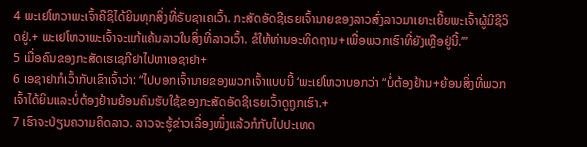4 ພະເຢໂຫວາພະເຈົ້າຄືຊິໄດ້ຍິນທຸກສິ່ງທີ່ຣັບຊາເຄເວົ້າ. ກະສັດອັດຊີເຣຍເຈົ້ານາຍຂອງລາວສົ່ງລາວມາເຍາະເຍີ້ຍພະເຈົ້າຜູ້ມີຊີວິດຢູ່.+ ພະເຢໂຫວາພະເຈົ້າຈະແກ້ແຄ້ນລາວໃນສິ່ງທີ່ລາວເວົ້າ. ຂໍໃຫ້ທ່ານອະທິດຖານ+ເພື່ອພວກເຮົາທີ່ຍັງເຫຼືອຢູ່ນີ້.’”
5 ເມື່ອຄົນຂອງກະສັດເຮເຊກີຢາໄປຫາເອຊາຢາ+
6 ເອຊາຢາກໍເວົ້າກັບເຂົາເຈົ້າວ່າ: “ໄປບອກເຈົ້ານາຍຂອງພວກເຈົ້າແບບນີ້ ‘ພະເຢໂຫວາບອກວ່າ “ບໍ່ຕ້ອງຢ້ານ+ຍ້ອນສິ່ງທີ່ພວກເຈົ້າໄດ້ຍິນແລະບໍ່ຕ້ອງຢ້ານຍ້ອນຄົນຮັບໃຊ້ຂອງກະສັດອັດຊີເຣຍເວົ້າດູຖູກເຮົາ.+
7 ເຮົາຈະປ່ຽນຄວາມຄິດລາວ. ລາວຈະຮູ້ຂ່າວເລື່ອງໜຶ່ງແລ້ວກໍກັບໄປປະເທດ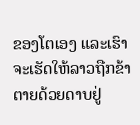ຂອງໂຕເອງ ແລະເຮົາຈະເຮັດໃຫ້ລາວຖືກຂ້າຕາຍດ້ວຍດາບຢູ່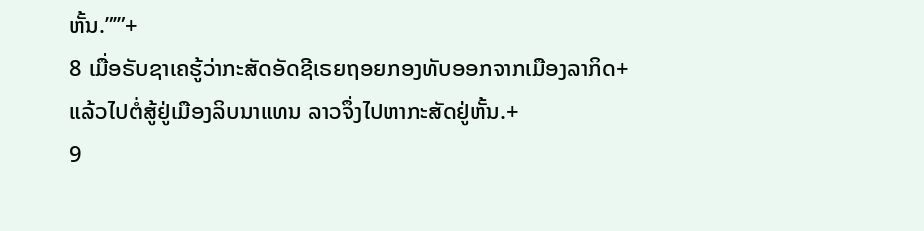ຫັ້ນ.”’”+
8 ເມື່ອຣັບຊາເຄຮູ້ວ່າກະສັດອັດຊີເຣຍຖອຍກອງທັບອອກຈາກເມືອງລາກິດ+ແລ້ວໄປຕໍ່ສູ້ຢູ່ເມືອງລິບນາແທນ ລາວຈຶ່ງໄປຫາກະສັດຢູ່ຫັ້ນ.+
9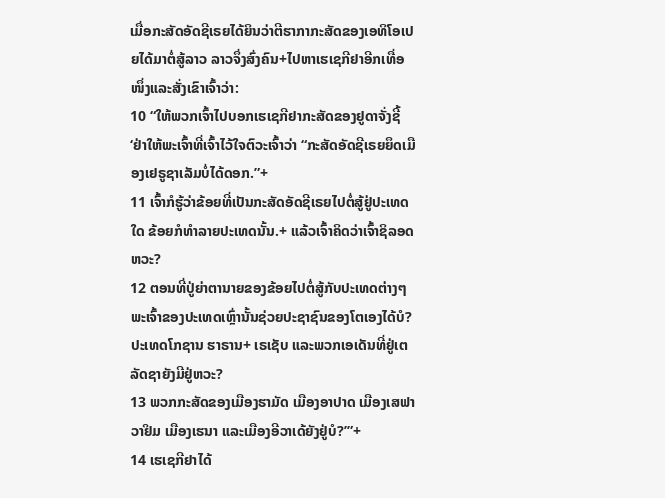ເມື່ອກະສັດອັດຊີເຣຍໄດ້ຍິນວ່າຕີຮາກາກະສັດຂອງເອທິໂອເປຍໄດ້ມາຕໍ່ສູ້ລາວ ລາວຈຶ່ງສົ່ງຄົນ+ໄປຫາເຮເຊກີຢາອີກເທື່ອໜຶ່ງແລະສັ່ງເຂົາເຈົ້າວ່າ:
10 “ໃຫ້ພວກເຈົ້າໄປບອກເຮເຊກີຢາກະສັດຂອງຢູດາຈັ່ງຊີ້ ‘ຢ່າໃຫ້ພະເຈົ້າທີ່ເຈົ້າໄວ້ໃຈຕົວະເຈົ້າວ່າ “ກະສັດອັດຊີເຣຍຍຶດເມືອງເຢຣູຊາເລັມບໍ່ໄດ້ດອກ.”+
11 ເຈົ້າກໍຮູ້ວ່າຂ້ອຍທີ່ເປັນກະສັດອັດຊີເຣຍໄປຕໍ່ສູ້ຢູ່ປະເທດໃດ ຂ້ອຍກໍທຳລາຍປະເທດນັ້ນ.+ ແລ້ວເຈົ້າຄິດວ່າເຈົ້າຊິລອດຫວະ?
12 ຕອນທີ່ປູ່ຍ່າຕານາຍຂອງຂ້ອຍໄປຕໍ່ສູ້ກັບປະເທດຕ່າງໆ ພະເຈົ້າຂອງປະເທດເຫຼົ່ານັ້ນຊ່ວຍປະຊາຊົນຂອງໂຕເອງໄດ້ບໍ? ປະເທດໂກຊານ ຮາຣານ+ ເຣເຊັບ ແລະພວກເອເດັນທີ່ຢູ່ເຕລັດຊາຍັງມີຢູ່ຫວະ?
13 ພວກກະສັດຂອງເມືອງຮາມັດ ເມືອງອາປາດ ເມືອງເສຟາວາຢິມ ເມືອງເຮນາ ແລະເມືອງອີວາເດ້ຍັງຢູ່ບໍ?’”+
14 ເຮເຊກີຢາໄດ້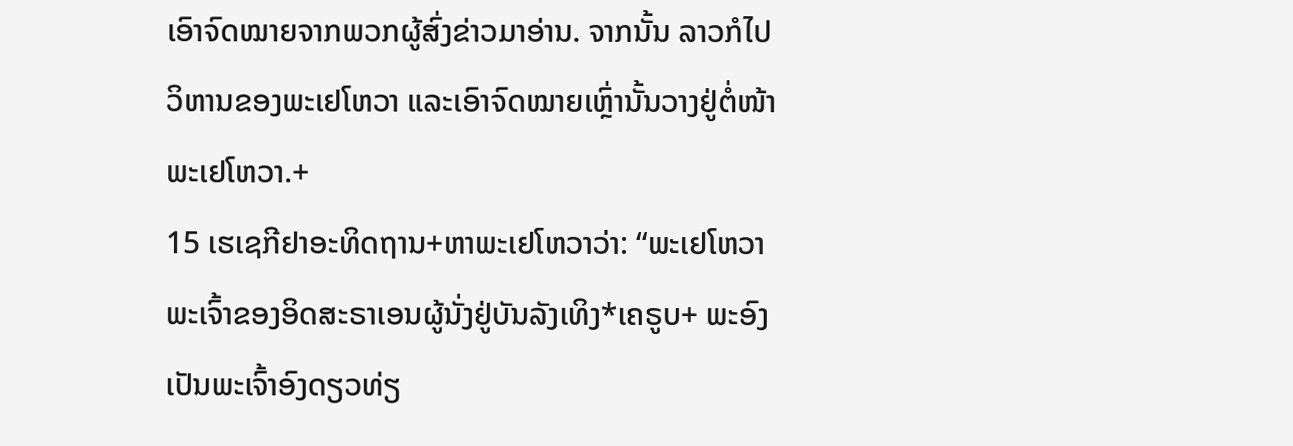ເອົາຈົດໝາຍຈາກພວກຜູ້ສົ່ງຂ່າວມາອ່ານ. ຈາກນັ້ນ ລາວກໍໄປວິຫານຂອງພະເຢໂຫວາ ແລະເອົາຈົດໝາຍເຫຼົ່ານັ້ນວາງຢູ່ຕໍ່ໜ້າພະເຢໂຫວາ.+
15 ເຮເຊກີຢາອະທິດຖານ+ຫາພະເຢໂຫວາວ່າ: “ພະເຢໂຫວາພະເຈົ້າຂອງອິດສະຣາເອນຜູ້ນັ່ງຢູ່ບັນລັງເທິງ*ເຄຣູບ+ ພະອົງເປັນພະເຈົ້າອົງດຽວທ່ຽ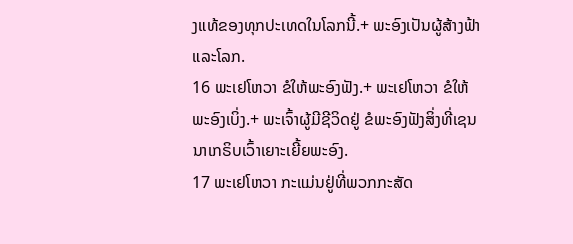ງແທ້ຂອງທຸກປະເທດໃນໂລກນີ້.+ ພະອົງເປັນຜູ້ສ້າງຟ້າແລະໂລກ.
16 ພະເຢໂຫວາ ຂໍໃຫ້ພະອົງຟັງ.+ ພະເຢໂຫວາ ຂໍໃຫ້ພະອົງເບິ່ງ.+ ພະເຈົ້າຜູ້ມີຊີວິດຢູ່ ຂໍພະອົງຟັງສິ່ງທີ່ເຊນນາເກຣິບເວົ້າເຍາະເຍີ້ຍພະອົງ.
17 ພະເຢໂຫວາ ກະແມ່ນຢູ່ທີ່ພວກກະສັດ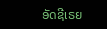ອັດຊີເຣຍ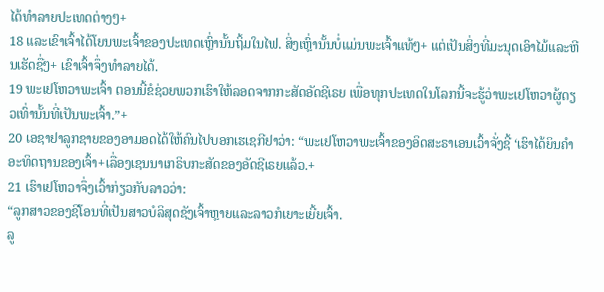ໄດ້ທຳລາຍປະເທດຕ່າງໆ+
18 ແລະເຂົາເຈົ້າໄດ້ໂຍນພະເຈົ້າຂອງປະເທດເຫຼົ່ານັ້ນຖິ້ມໃນໄຟ. ສິ່ງເຫຼົ່ານັ້ນບໍ່ແມ່ນພະເຈົ້າແທ້ໆ+ ແຕ່ເປັນສິ່ງທີ່ມະນຸດເອົາໄມ້ແລະຫີນເຮັດຊື່ໆ+ ເຂົາເຈົ້າຈຶ່ງທຳລາຍໄດ້.
19 ພະເຢໂຫວາພະເຈົ້າ ຕອນນີ້ຂໍຊ່ວຍພວກເຮົາໃຫ້ລອດຈາກກະສັດອັດຊີເຣຍ ເພື່ອທຸກປະເທດໃນໂລກນີ້ຈະຮູ້ວ່າພະເຢໂຫວາຜູ້ດຽວເທົ່ານັ້ນທີ່ເປັນພະເຈົ້າ.”+
20 ເອຊາຢາລູກຊາຍຂອງອາມອດໄດ້ໃຫ້ຄົນໄປບອກເຮເຊກີຢາວ່າ: “ພະເຢໂຫວາພະເຈົ້າຂອງອິດສະຣາເອນເວົ້າຈັ່ງຊີ້ ‘ເຮົາໄດ້ຍິນຄຳອະທິດຖານຂອງເຈົ້າ+ເລື່ອງເຊນນາເກຣິບກະສັດຂອງອັດຊີເຣຍແລ້ວ.+
21 ເຮົາເຢໂຫວາຈຶ່ງເວົ້າກ່ຽວກັບລາວວ່າ:
“ລູກສາວຂອງຊີໂອນທີ່ເປັນສາວບໍລິສຸດຊັງເຈົ້າຫຼາຍແລະລາວກໍເຍາະເຍີ້ຍເຈົ້າ.
ລູ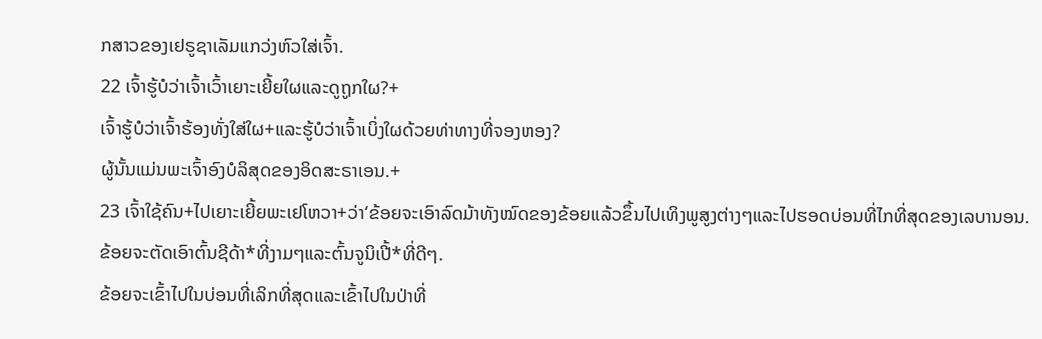ກສາວຂອງເຢຣູຊາເລັມແກວ່ງຫົວໃສ່ເຈົ້າ.
22 ເຈົ້າຮູ້ບໍວ່າເຈົ້າເວົ້າເຍາະເຍີ້ຍໃຜແລະດູຖູກໃຜ?+
ເຈົ້າຮູ້ບໍວ່າເຈົ້າຮ້ອງທັ່ງໃສ່ໃຜ+ແລະຮູ້ບໍວ່າເຈົ້າເບິ່ງໃຜດ້ວຍທ່າທາງທີ່ຈອງຫອງ?
ຜູ້ນັ້ນແມ່ນພະເຈົ້າອົງບໍລິສຸດຂອງອິດສະຣາເອນ.+
23 ເຈົ້າໃຊ້ຄົນ+ໄປເຍາະເຍີ້ຍພະເຢໂຫວາ+ວ່າ‘ຂ້ອຍຈະເອົາລົດມ້າທັງໝົດຂອງຂ້ອຍແລ້ວຂຶ້ນໄປເທິງພູສູງຕ່າງໆແລະໄປຮອດບ່ອນທີ່ໄກທີ່ສຸດຂອງເລບານອນ.
ຂ້ອຍຈະຕັດເອົາຕົ້ນຊີດ້າ*ທີ່ງາມໆແລະຕົ້ນຈູນິເປີ້*ທີ່ດີໆ.
ຂ້ອຍຈະເຂົ້າໄປໃນບ່ອນທີ່ເລິກທີ່ສຸດແລະເຂົ້າໄປໃນປ່າທີ່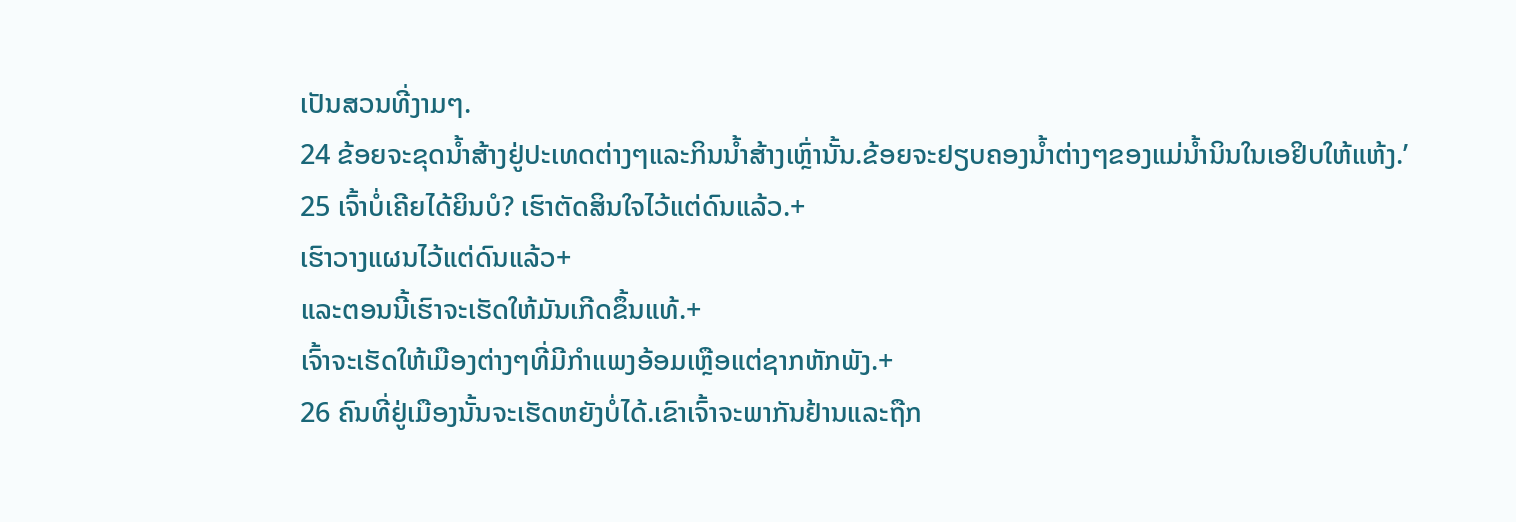ເປັນສວນທີ່ງາມໆ.
24 ຂ້ອຍຈະຂຸດນ້ຳສ້າງຢູ່ປະເທດຕ່າງໆແລະກິນນ້ຳສ້າງເຫຼົ່ານັ້ນ.ຂ້ອຍຈະຢຽບຄອງນ້ຳຕ່າງໆຂອງແມ່ນ້ຳນິນໃນເອຢິບໃຫ້ແຫ້ງ.’
25 ເຈົ້າບໍ່ເຄີຍໄດ້ຍິນບໍ? ເຮົາຕັດສິນໃຈໄວ້ແຕ່ດົນແລ້ວ.+
ເຮົາວາງແຜນໄວ້ແຕ່ດົນແລ້ວ+
ແລະຕອນນີ້ເຮົາຈະເຮັດໃຫ້ມັນເກີດຂຶ້ນແທ້.+
ເຈົ້າຈະເຮັດໃຫ້ເມືອງຕ່າງໆທີ່ມີກຳແພງອ້ອມເຫຼືອແຕ່ຊາກຫັກພັງ.+
26 ຄົນທີ່ຢູ່ເມືອງນັ້ນຈະເຮັດຫຍັງບໍ່ໄດ້.ເຂົາເຈົ້າຈະພາກັນຢ້ານແລະຖືກ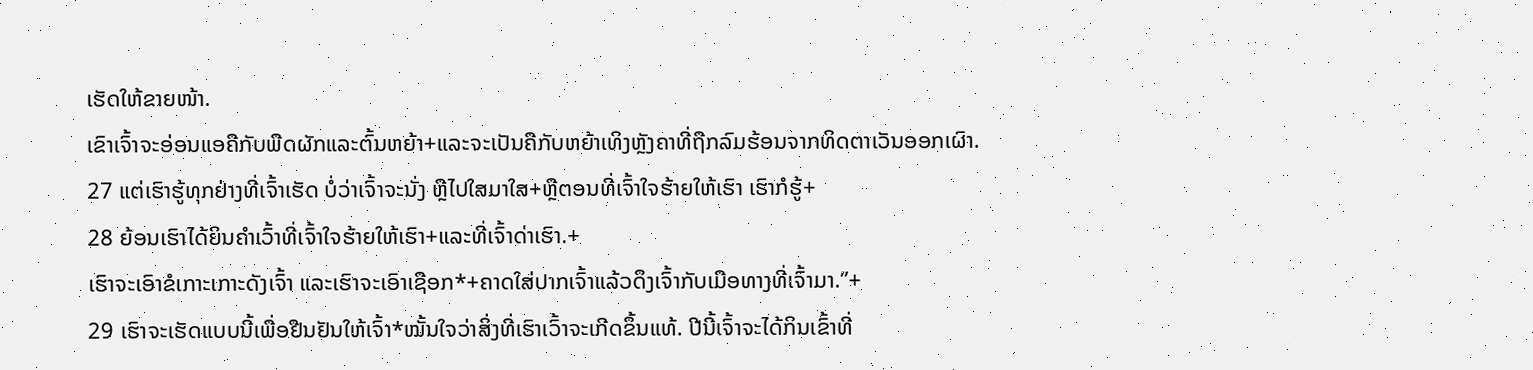ເຮັດໃຫ້ຂາຍໜ້າ.
ເຂົາເຈົ້າຈະອ່ອນແອຄືກັບພືດຜັກແລະຕົ້ນຫຍ້າ+ແລະຈະເປັນຄືກັບຫຍ້າເທິງຫຼັງຄາທີ່ຖືກລົມຮ້ອນຈາກທິດຕາເວັນອອກເຜົາ.
27 ແຕ່ເຮົາຮູ້ທຸກຢ່າງທີ່ເຈົ້າເຮັດ ບໍ່ວ່າເຈົ້າຈະນັ່ງ ຫຼືໄປໃສມາໃສ+ຫຼືຕອນທີ່ເຈົ້າໃຈຮ້າຍໃຫ້ເຮົາ ເຮົາກໍຮູ້+
28 ຍ້ອນເຮົາໄດ້ຍິນຄຳເວົ້າທີ່ເຈົ້າໃຈຮ້າຍໃຫ້ເຮົາ+ແລະທີ່ເຈົ້າດ່າເຮົາ.+
ເຮົາຈະເອົາຂໍເກາະເກາະດັງເຈົ້າ ແລະເຮົາຈະເອົາເຊືອກ*+ຄາດໃສ່ປາກເຈົ້າແລ້ວດຶງເຈົ້າກັບເມືອທາງທີ່ເຈົ້າມາ.”+
29 ເຮົາຈະເຮັດແບບນີ້ເພື່ອຢືນຢັນໃຫ້ເຈົ້າ*ໝັ້ນໃຈວ່າສິ່ງທີ່ເຮົາເວົ້າຈະເກີດຂຶ້ນແທ້. ປີນີ້ເຈົ້າຈະໄດ້ກິນເຂົ້າທີ່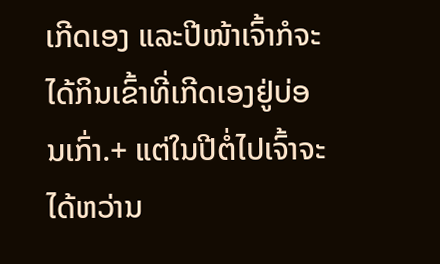ເກີດເອງ ແລະປີໜ້າເຈົ້າກໍຈະໄດ້ກິນເຂົ້າທີ່ເກີດເອງຢູ່ບ່ອນເກົ່າ.+ ແຕ່ໃນປີຕໍ່ໄປເຈົ້າຈະໄດ້ຫວ່ານ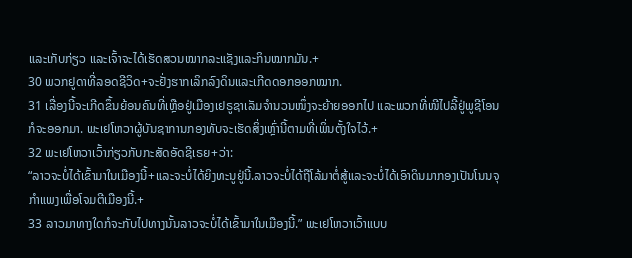ແລະເກັບກ່ຽວ ແລະເຈົ້າຈະໄດ້ເຮັດສວນໝາກລະແຊັງແລະກິນໝາກມັນ.+
30 ພວກຢູດາທີ່ລອດຊີວິດ+ຈະຢັ່ງຮາກເລິກລົງດິນແລະເກີດດອກອອກໝາກ.
31 ເລື່ອງນີ້ຈະເກີດຂຶ້ນຍ້ອນຄົນທີ່ເຫຼືອຢູ່ເມືອງເຢຣູຊາເລັມຈຳນວນໜຶ່ງຈະຍ້າຍອອກໄປ ແລະພວກທີ່ໜີໄປລີ້ຢູ່ພູຊີໂອນກໍຈະອອກມາ. ພະເຢໂຫວາຜູ້ບັນຊາການກອງທັບຈະເຮັດສິ່ງເຫຼົ່ານີ້ຕາມທີ່ເພິ່ນຕັ້ງໃຈໄວ້.+
32 ພະເຢໂຫວາເວົ້າກ່ຽວກັບກະສັດອັດຊີເຣຍ+ວ່າ:
“ລາວຈະບໍ່ໄດ້ເຂົ້າມາໃນເມືອງນີ້+ແລະຈະບໍ່ໄດ້ຍິງທະນູຢູ່ນີ້.ລາວຈະບໍ່ໄດ້ຖືໂລ້ມາຕໍ່ສູ້ແລະຈະບໍ່ໄດ້ເອົາດິນມາກອງເປັນໂນນຈຸກຳແພງເພື່ອໂຈມຕີເມືອງນີ້.+
33 ລາວມາທາງໃດກໍຈະກັບໄປທາງນັ້ນລາວຈະບໍ່ໄດ້ເຂົ້າມາໃນເມືອງນີ້.” ພະເຢໂຫວາເວົ້າແບບ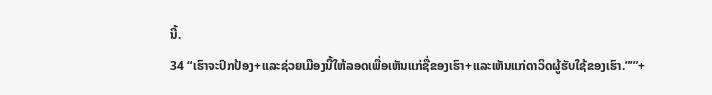ນີ້.
34 “ເຮົາຈະປົກປ້ອງ+ແລະຊ່ວຍເມືອງນີ້ໃຫ້ລອດເພື່ອເຫັນແກ່ຊື່ຂອງເຮົາ+ແລະເຫັນແກ່ດາວິດຜູ້ຮັບໃຊ້ຂອງເຮົາ.”’”+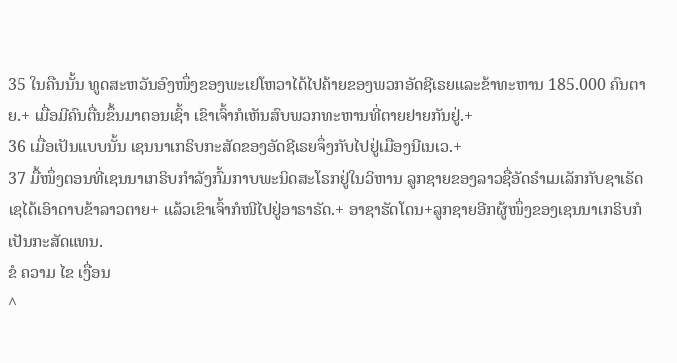35 ໃນຄືນນັ້ນ ທູດສະຫວັນອົງໜຶ່ງຂອງພະເຢໂຫວາໄດ້ໄປຄ້າຍຂອງພວກອັດຊີເຣຍແລະຂ້າທະຫານ 185.000 ຄົນຕາຍ.+ ເມື່ອມີຄົນຕື່ນຂຶ້ນມາຕອນເຊົ້າ ເຂົາເຈົ້າກໍເຫັນສົບພວກທະຫານທີ່ຕາຍຢາຍກັນຢູ່.+
36 ເມື່ອເປັນແບບນັ້ນ ເຊນນາເກຣິບກະສັດຂອງອັດຊີເຣຍຈຶ່ງກັບໄປຢູ່ເມືອງນີເນເວ.+
37 ມື້ໜຶ່ງຕອນທີ່ເຊນນາເກຣິບກຳລັງກົ້ມກາບພະນິດສະໂຣກຢູ່ໃນວິຫານ ລູກຊາຍຂອງລາວຊື່ອັດຣຳເມເລັກກັບຊາເຣັດເຊໄດ້ເອົາດາບຂ້າລາວຕາຍ+ ແລ້ວເຂົາເຈົ້າກໍໜີໄປຢູ່ອາຣາຣັດ.+ ອາຊາຮັດໂດນ+ລູກຊາຍອີກຜູ້ໜຶ່ງຂອງເຊນນາເກຣິບກໍເປັນກະສັດແທນ.
ຂໍ ຄວາມ ໄຂ ເງື່ອນ
^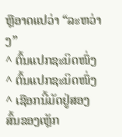ຫຼືອາດແປວ່າ “ລະຫວ່າງ”
^ ຕົ້ນແປກຊະນິດໜຶ່ງ
^ ຕົ້ນແປກຊະນິດໜຶ່ງ
^ ເຊືອກນີ້ມັດຢູ່ສອງສົ້ນຂອງເຫຼັກ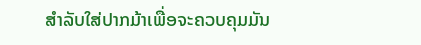ສຳລັບໃສ່ປາກມ້າເພື່ອຈະຄວບຄຸມມັນ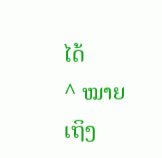ໄດ້
^ ໝາຍເຖິງ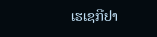ເຮເຊກີຢາ